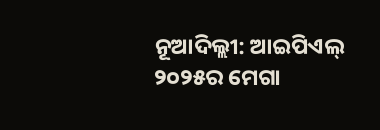ନୂଆଦିଲ୍ଲୀ: ଆଇପିଏଲ୍ ୨୦୨୫ର ମେଗା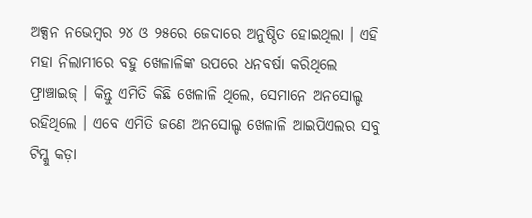ଅକ୍ସନ ନଭେମ୍ବର ୨୪ ଓ ୨୫ରେ ଜେଦାରେ ଅନୁଷ୍ଠିତ ହୋଇଥିଲା । ଏହି ମହା ନିଲାମୀରେ ବହୁ ଖେଳାଳିଙ୍କ ଉପରେ ଧନବର୍ଷା କରିଥିଲେ ଫ୍ରାଞ୍ଚାଇଜ୍ । କିନ୍ତୁ ଏମିତି କିଛି ଖେଳାଳି ଥିଲେ, ସେମାନେ ଅନସୋଲ୍ଡ ରହିଥିଲେ । ଏବେ ଏମିତି ଜଣେ ଅନସୋଲ୍ଡ ଖେଳାଳି ଆଇପିଏଲର ସବୁ ଟିମ୍କୁ କଡ଼ା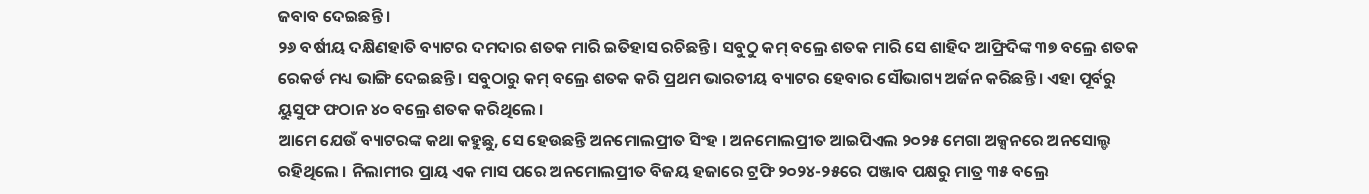ଜବାବ ଦେଇଛନ୍ତି ।
୨୬ ବର୍ଷୀୟ ଦକ୍ଷିଣହାତି ବ୍ୟାଟର ଦମଦାର ଶତକ ମାରି ଇତିହାସ ରଚିଛନ୍ତି । ସବୁଠୁ କମ୍ ବଲ୍ରେ ଶତକ ମାରି ସେ ଶାହିଦ ଆଫ୍ରିଦିଙ୍କ ୩୭ ବଲ୍ରେ ଶତକ ରେକର୍ଡ ମଧ୍ୟ ଭାଙ୍ଗି ଦେଇଛନ୍ତି । ସବୁଠାରୁ କମ୍ ବଲ୍ରେ ଶତକ କରି ପ୍ରଥମ ଭାରତୀୟ ବ୍ୟାଟର ହେବାର ସୌଭାଗ୍ୟ ଅର୍ଜନ କରିଛନ୍ତି । ଏହା ପୂର୍ବରୁ ୟୁସୁଫ ଫଠାନ ୪୦ ବଲ୍ରେ ଶତକ କରିଥିଲେ ।
ଆମେ ଯେଉଁ ବ୍ୟାଟରଙ୍କ କଥା କହୁଛୁ, ସେ ହେଉଛନ୍ତି ଅନମୋଲପ୍ରୀତ ସିଂହ । ଅନମୋଲପ୍ରୀତ ଆଇପିଏଲ ୨୦୨୫ ମେଗା ଅକ୍ସନରେ ଅନସୋଲ୍ଡ ରହିଥିଲେ । ନିଲାମୀର ପ୍ରାୟ ଏକ ମାସ ପରେ ଅନମୋଲପ୍ରୀତ ବିଜୟ ହଜାରେ ଟ୍ରଫି ୨୦୨୪-୨୫ରେ ପଞ୍ଜାବ ପକ୍ଷରୁ ମାତ୍ର ୩୫ ବଲ୍ରେ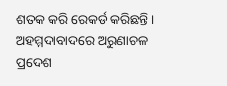ଶତକ କରି ରେକର୍ଡ କରିଛନ୍ତି । ଅହମ୍ମଦାବାଦରେ ଅରୁଣାଚଳ ପ୍ରଦେଶ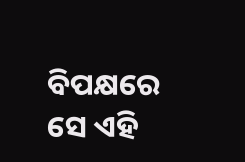ବିପକ୍ଷରେ ସେ ଏହି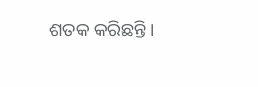ଶତକ କରିଛନ୍ତି ।